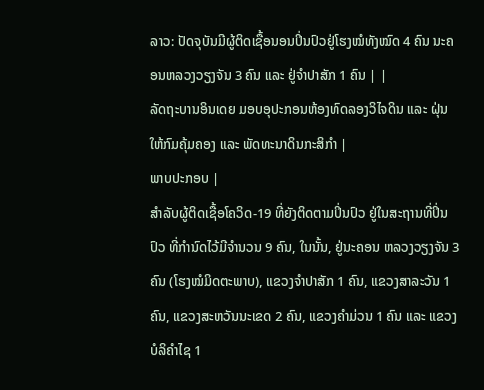ລາວ: ປັດຈຸບັນມີຜູ້ຕິດເຊື້ອນອນປິ່ນປົວຢູ່ໂຮງໝໍທັງໝົດ 4 ຄົນ ນະຄອນຫລວງວຽງຈັນ 3 ຄົນ ແລະ ຢູ່ຈຳປາສັກ 1 ຄົນ | |
ລັດຖະບານອິນເດຍ ມອບອຸປະກອນຫ້ອງທົດລອງວິໄຈດິນ ແລະ ຝຸ່ນ ໃຫ້ກົມຄຸ້ມຄອງ ແລະ ພັດທະນາດິນກະສິກຳ |
ພາບປະກອບ |
ສໍາລັບຜູ້ຕິດເຊື້ອໂຄວິດ-19 ທີ່ຍັງຕິດຕາມປິ່ນປົວ ຢູ່ໃນສະຖານທີ່ປິ່ນປົວ ທີ່ກຳນົດໄວ້ມີຈຳນວນ 9 ຄົນ, ໃນນັ້ນ, ຢູ່ນະຄອນ ຫລວງວຽງຈັນ 3 ຄົນ (ໂຮງໝໍມິດຕະພາບ), ແຂວງຈຳປາສັກ 1 ຄົນ, ແຂວງສາລະວັນ 1 ຄົນ, ແຂວງສະຫວັນນະເຂດ 2 ຄົນ, ແຂວງຄຳມ່ວນ 1 ຄົນ ແລະ ແຂວງບໍລິຄໍາໄຊ 1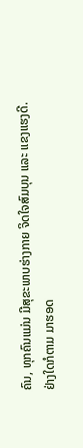ຄົນ, ທຸກຄົນແມ່ນ ມີສຸຂະພາບຮ່າງກາຍ ຈິດໃຈສົມບຸນ ແລະ ແຂງແຮງດີ.
ຢ່າງໃດກໍຕາມ ມາຮອດ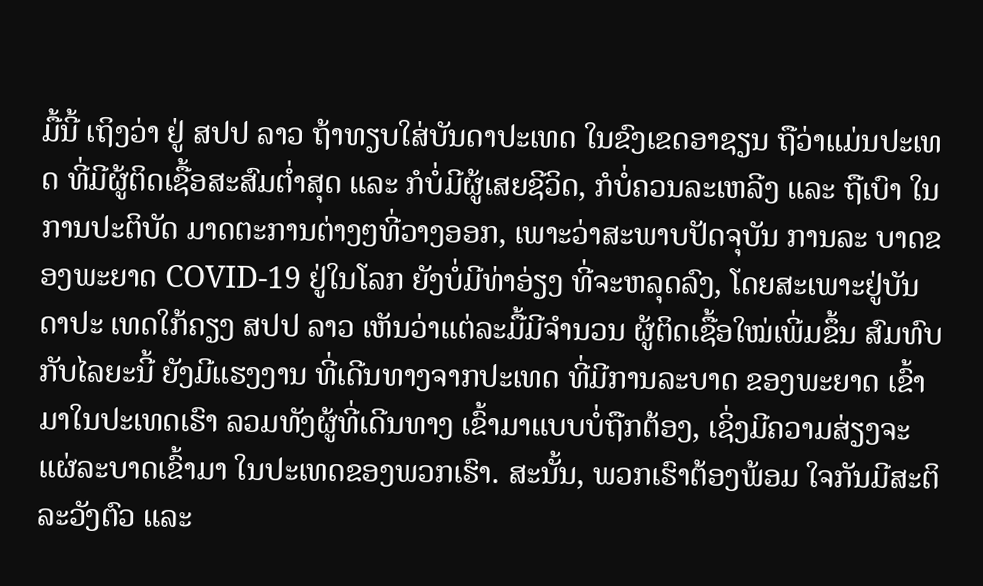ມື້ນີ້ ເຖິງວ່າ ຢູ່ ສປປ ລາວ ຖ້າທຽບໃສ່ບັນດາປະເທດ ໃນຂົງເຂດອາຊຽນ ຖືວ່າແມ່ນປະເທດ ທີ່ມີຜູ້ຕິດເຊື້ອສະສົມຕໍ່າສຸດ ແລະ ກໍບໍ່ມີຜູ້ເສຍຊີວິດ, ກໍບໍ່ຄວນລະເຫລີງ ແລະ ຖືເບົາ ໃນການປະຕິບັດ ມາດຕະການຕ່າງໆທີ່ວາງອອກ, ເພາະວ່າສະພາບປັດຈຸບັນ ການລະ ບາດຂອງພະຍາດ COVID-19 ຢູ່ໃນໂລກ ຍັງບໍ່ມີທ່າອ່ຽງ ທີ່ຈະຫລຸດລົງ, ໂດຍສະເພາະຢູ່ບັນດາປະ ເທດໃກ້ຄຽງ ສປປ ລາວ ເຫັນວ່າແຕ່ລະມື້ມີຈຳນວນ ຜູ້ຕິດເຊື້ອໃໝ່ເພີ່ມຂຶ້ນ ສົມທົບກັບໄລຍະນີ້ ຍັງມີແຮງງານ ທີ່ເດີນທາງຈາກປະເທດ ທີ່ມີການລະບາດ ຂອງພະຍາດ ເຂົ້າມາໃນປະເທດເຮົາ ລວມທັງຜູ້ທີ່ເດີນທາງ ເຂົ້າມາແບບບໍ່ຖືກຕ້ອງ, ເຊິ່ງມີຄວາມສ່ຽງຈະແຜ່ລະບາດເຂົ້າມາ ໃນປະເທດຂອງພວກເຮົາ. ສະນັ້ນ, ພວກເຮົາຕ້ອງພ້ອມ ໃຈກັນມີສະຕິລະວັງຕົວ ແລະ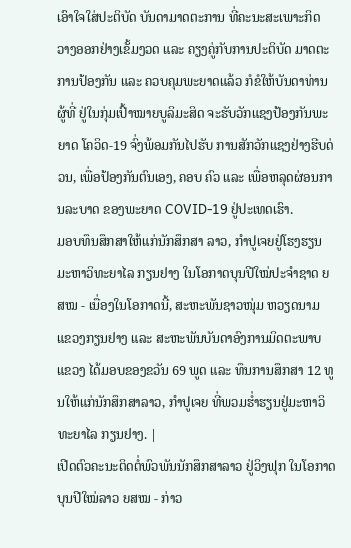ເອົາໃຈໃສ່ປະຕິບັດ ບັນດາມາດຕະການ ທີ່ຄະນະສະເພາະກິດ ວາງອອກຢ່າງເຂັ້ມງວດ ແລະ ຄຽງຄູ່ກັບການປະຕິບັດ ມາດຕະການປ້ອງກັນ ແລະ ຄວບຄຸມພະຍາດແລ້ວ ກໍຂໍໃຫ້ບັນດາທ່ານຜູ້ທີ່ ຢູ່ໃນກຸ່ມເປົ້າໝາຍບູລິມະສິດ ຈະຮັບວັກແຊງປ້ອງກັນພະຍາດ ໂຄວິດ-19 ຈົ່ງພ້ອມກັນໄປຮັບ ການສັກວັກແຊງຢ່າງຮີບດ່ວນ, ເພື່ອປ້ອງກັນຕົນເອງ, ຄອບ ຄົວ ແລະ ເພື່ອຫລຸດຜ່ອນການລະບາດ ຂອງພະຍາດ COVID-19 ຢູ່ປະເທດເຮົາ.
ມອບທຶນສຶກສາໃຫ້ແກ່ນັກສຶກສາ ລາວ, ກຳປູເຈຍຢູ່ໂຮງຮຽນມະຫາວິທະຍາໄລ ກຽນຢາງ ໃນໂອກາດບຸນປີໃໝ່ປະຈຳຊາດ ຍສໝ - ເນື່ອງໃນໂອກາດນີ້, ສະຫະພັນຊາວໜຸ່ມ ຫວຽດນາມ ແຂວງກຽນຢາງ ແລະ ສະຫະພັນບັນດາອົງການມິດຕະພາບ ແຂວງ ໄດ້ມອບຂອງຂວັນ 69 ພູດ ແລະ ທຶນການສຶກສາ 12 ທູນໃຫ້ແກ່ນັກສຶກສາລາວ, ກຳປູເຈຍ ທີ່ພວມຮ່ຳຮຽນຢູ່ມະຫາວິທະຍາໄລ ກຽນຢາງ. |
ເປີດຕົວຄະນະຕິດຕໍ່ພົວພັນນັກສຶກສາລາວ ຢູ່ວິງຟຸກ ໃນໂອກາດບຸນປີໃໝ່ລາວ ຍສໝ - ກ່າວ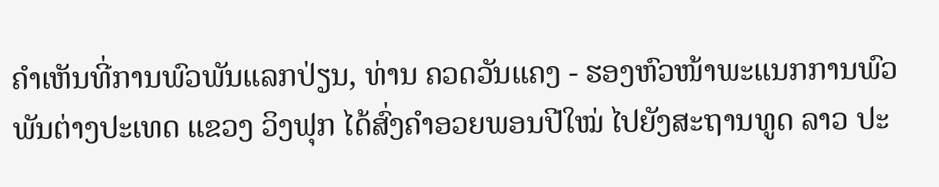ຄຳເຫັນທີ່ການພົວພັນແລກປ່ຽນ, ທ່ານ ຄວດວັນແຄງ - ຮອງຫົວໜ້າພະແນກການພົວພັນຕ່າງປະເທດ ແຂວງ ວິງຟຸກ ໄດ້ສົ່ງຄຳອວຍພອນປີໃໝ່ ໄປຍັງສະຖານທູດ ລາວ ປະ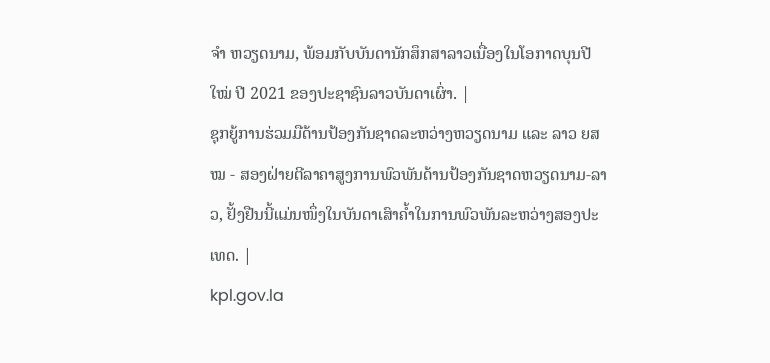ຈຳ ຫວຽດນາມ, ພ້ອມກັບບັນດານັກສຶກສາລາວເນື່ອງໃນໂອກາດບຸນປີໃໝ່ ປີ 2021 ຂອງປະຊາຊົນລາວບັນດາເຜົ່າ. |
ຊຸກຍູ້ການຮ່ວມມືດ້ານປ້ອງກັນຊາດລະຫວ່າງຫວຽດນາມ ແລະ ລາວ ຍສໝ - ສອງຝ່າຍຕີລາຄາສູງການພົວພັນດ້ານປ້ອງກັນຊາດຫວຽດນາມ-ລາວ, ຢັ້ງຢືນນີ້ແມ່ນໜຶ່ງໃນບັນດາເສົາຄໍ້າໃນການພົວພັນລະຫວ່າງສອງປະເທດ. |
kpl.gov.la